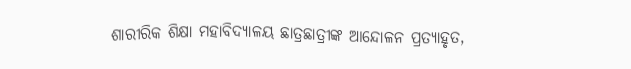ଶାରୀରିକ ଶିକ୍ଷା ମହାବିଦ୍ୟାଳୟ ଛାତ୍ରଛାତ୍ରୀଙ୍କ ଆନ୍ଦୋଳନ ପ୍ରତ୍ୟାହୃତ,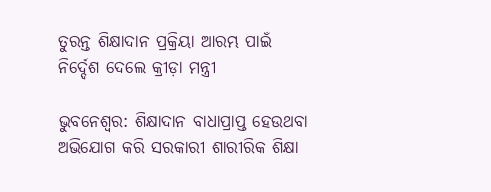ତୁରନ୍ତ ଶିକ୍ଷାଦାନ ପ୍ରକ୍ରିୟା ଆରମ୍ଭ ପାଇଁ ନିର୍ଦ୍ଦେଶ ଦେଲେ କ୍ରୀଡ଼ା ମନ୍ତ୍ରୀ

ଭୁବନେଶ୍ୱର: ଶିକ୍ଷାଦାନ ବାଧାପ୍ରାପ୍ତ ହେଉଥବା ଅଭିଯୋଗ କରି ସରକାରୀ ଶାରୀରିକ ଶିକ୍ଷା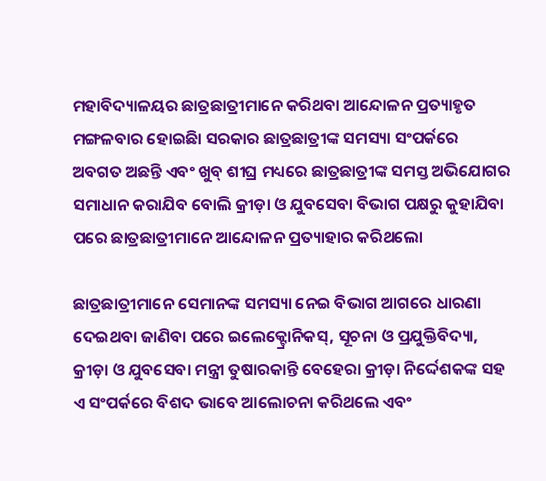ମହାବିଦ୍ୟାଳୟର ଛାତ୍ରଛାତ୍ରୀମାନେ କରିଥବା ଆନ୍ଦୋଳନ ପ୍ରତ୍ୟାହୃତ ମଙ୍ଗଳବାର ହୋଇଛିା ସରକାର ଛାତ୍ରଛାତ୍ରୀଙ୍କ ସମସ୍ୟା ସଂପର୍କରେ ଅବଗତ ଅଛନ୍ତି ଏବଂ ଖୁବ୍‌ ଶୀଘ୍ର ମଧ୍ୟରେ ଛାତ୍ରଛାତ୍ରୀଙ୍କ ସମସ୍ତ ଅଭିଯୋଗର ସମାଧାନ କରାଯିବ ବୋଲି କ୍ରୀଡ଼ା ଓ ଯୁବସେବା ବିଭାଗ ପକ୍ଷରୁ କୁହାଯିବା ପରେ ଛାତ୍ରଛାତ୍ରୀମାନେ ଆନ୍ଦୋଳନ ପ୍ରତ୍ୟାହାର କରିଥଲୋ

ଛାତ୍ରଛାତ୍ରୀମାନେ ସେମାନଙ୍କ ସମସ୍ୟା ନେଇ ବିଭାଗ ଆଗରେ ଧାରଣା ଦେଇଥବା ଜାଣିବା ପରେ ଇଲେକ୍ଟ୍ରୋନିକସ୍‌, ସୂଚନା ଓ ପ୍ରଯୁକ୍ତିବିଦ୍ୟା, କ୍ରୀଡ଼ା ଓ ଯୁବସେବା ମନ୍ତ୍ରୀ ତୁଷାରକାନ୍ତି ବେହେରା କ୍ରୀଡ଼ା ନିର୍ଦ୍ଦେଶକଙ୍କ ସହ ଏ ସଂପର୍କରେ ବିଶଦ ଭାବେ ଆଲୋଚନା କରିଥଲେ ଏବଂ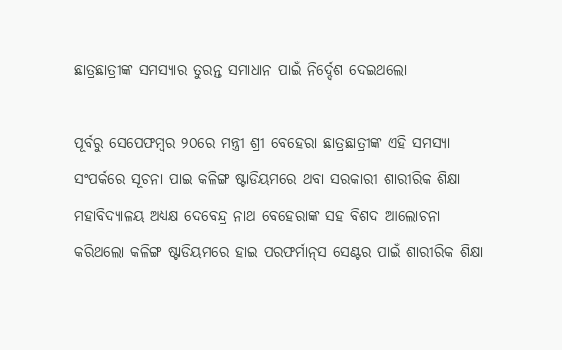ଛାତ୍ରଛାତ୍ରୀଙ୍କ ସମସ୍ୟାର ତୁରନ୍ତ ସମାଧାନ ପାଇଁ ନିର୍ଦ୍ଦେଶ ଦେଇଥଲୋ

ପୂର୍ବରୁ ସେପେଫମ୍ବର ୨୦ରେ ମନ୍ତ୍ରୀ ଶ୍ରୀ ବେହେରା ଛାତ୍ରଛାତ୍ରୀଙ୍କ ଏହି ସମସ୍ୟା ସଂପର୍କରେ ସୂଚନା ପାଇ କଳିଙ୍ଗ ଷ୍ଟାଡିୟମରେ ଥବା ସରକାରୀ ଶାରୀରିକ ଶିକ୍ଷା ମହାବିଦ୍ୟାଳୟ ଅଧ୍ୟକ୍ଷ ଦେବେନ୍ଦ୍ର ନାଥ ବେହେରାଙ୍କ ସହ ବିଶଦ ଆଲୋଚନା କରିଥଲୋ କଳିଙ୍ଗ ଷ୍ଟାଡିୟମରେ ହାଇ ପରଫର୍ମାନ୍‌ସ ସେଣ୍ଟର ପାଇଁ ଶାରୀରିକ ଶିକ୍ଷା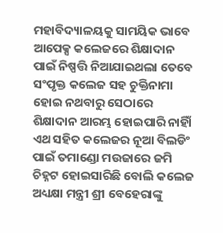ମହାବିଦ୍ୟାଳୟକୁ ସାମୟିକ ଭାବେ ଆପେକ୍ସ କଲେଜରେ ଶିକ୍ଷାଦାନ ପାଇଁ ନିଷ୍ପତ୍ତି ନିଆଯାଇଥଲା ତେବେ ସଂପୃକ୍ତ କଲେଜ ସହ ଚୁକ୍ତିନାମା ହୋଇ ନଥବାରୁ ସେଠାରେ ଶିକ୍ଷାଦାନ ଆରମ୍ଭ ହୋଇପାରି ନାହିାଁ ଏଥ ସହିତ କଲେଜର ନୂଆ ବିଲଡିଂ ପାଇଁ ତମାଣ୍ଡୋ ମଉଜାରେ ଜମି ଚିହ୍ନଟ ହୋଇସାରିଛି ବୋଲି କଲେଜ ଅଧ୍ୟକ୍ଷା ମନ୍ତ୍ରୀ ଶ୍ରୀ ବେହେରାଙ୍କୁ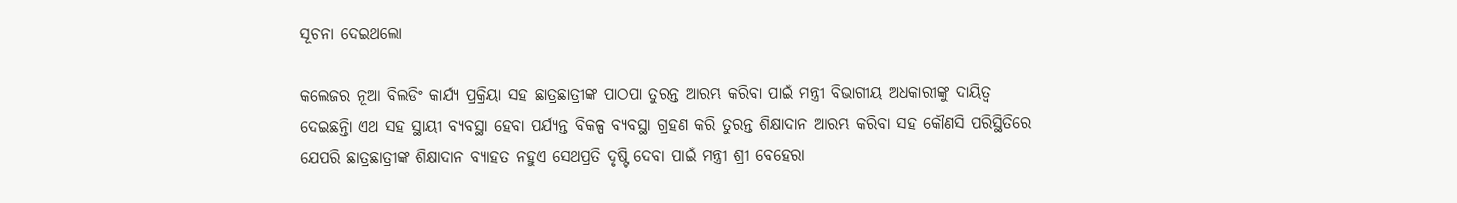ସୂଚନା ଦେଇଥଲୋ

କଲେଜର ନୂଆ ବିଲଡିଂ କାର୍ଯ୍ୟ ପ୍ରକ୍ରିୟା ସହ ଛାତ୍ରଛାତ୍ରୀଙ୍କ ପାଠପା ତୁରନ୍ତ ଆରମ୍ଭ କରିବା ପାଇଁ ମନ୍ତ୍ରୀ ବିଭାଗୀୟ ଅଧକାରୀଙ୍କୁ ଦାୟିତ୍ୱ ଦେଇଛନ୍ତିା ଏଥ ସହ ସ୍ଥାୟୀ ବ୍ୟବସ୍ଥା ହେବା ପର୍ଯ୍ୟନ୍ତ ବିକଳ୍ପ ବ୍ୟବସ୍ଥା ଗ୍ରହଣ କରି ତୁରନ୍ତ ଶିକ୍ଷାଦାନ ଆରମ୍ଭ କରିବା ସହ କୌଣସି ପରିସ୍ଥିତିରେ ଯେପରି ଛାତ୍ରଛାତ୍ରୀଙ୍କ ଶିକ୍ଷାଦାନ ବ୍ୟାହତ ନହୁଏ ସେଥପ୍ରତି ଦୃଷ୍ଟି ଦେବା ପାଇଁ ମନ୍ତ୍ରୀ ଶ୍ରୀ ବେହେରା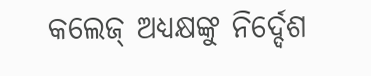କଲେଜ୍‌ ଅଧ୍ୟକ୍ଷଙ୍କୁ ନିର୍ଦ୍ଦେଶ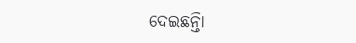ଦେଇଛନ୍ତିା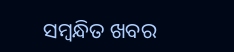ସମ୍ବନ୍ଧିତ ଖବର